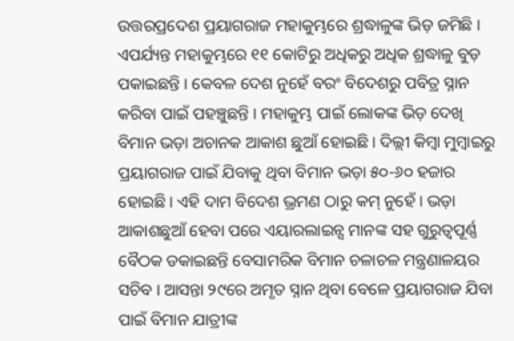ଉତ୍ତରପ୍ରଦେଶ ପ୍ରୟାଗରାଜ ମହାକୁମ୍ଭରେ ଶ୍ରଦ୍ଧାଳୁଙ୍କ ଭିଡ଼ ଜମିଛି । ଏପର୍ଯ୍ୟନ୍ତ ମହାକୁମ୍ଭରେ ୧୧ କୋଟିରୁ ଅଧିକରୁ ଅଧିକ ଶ୍ରଦ୍ଧାଳୁ ବୁଡ଼ ପକାଇଛନ୍ତି । କେବଳ ଦେଶ ନୁହେଁ ବରଂ ବିଦେଶରୁ ପବିତ୍ର ସ୍ନାନ କରିବା ପାଇଁ ପହଞ୍ଚୁଛନ୍ତି । ମହାକୁମ୍ଭ ପାଇଁ ଲୋକଙ୍କ ଭିଡ଼ ଦେଖି ବିମାନ ଭଡ଼ା ଅଚାନକ ଆକାଶ ଛୁଆଁ ହୋଇଛି । ଦିଲ୍ଲୀ କିମ୍ବା ମୁମ୍ବାଇରୁ ପ୍ରୟାଗରାଜ ପାଇଁ ଯିବାକୁ ଥିବା ବିମାନ ଭଡ଼ା ୫୦-୬୦ ହଜାର ହୋଇଛି । ଏହି ଦାମ ବିଦେଶ ଭ୍ରମଣ ଠାରୁ କମ୍ ନୁହେଁ । ଭଡ଼ା ଆକାଶଛୁଆଁ ହେବା ପରେ ଏୟାରଲାଇନ୍ସ ମାନଙ୍କ ସହ ଗୁରୁତ୍ବପୂର୍ଣ୍ଣ ବୈଠକ ଡକାଇଛନ୍ତି ବେସାମରିକ ବିମାନ ଚଳାଚଳ ମନ୍ତ୍ରଣାଳୟର ସଚିବ । ଆସନ୍ତା ୨୯ରେ ଅମୃତ ସ୍ନାନ ଥିବା ବେଳେ ପ୍ରୟାଗରାଜ ଯିବା ପାଇଁ ବିମାନ ଯାତ୍ରୀଙ୍କ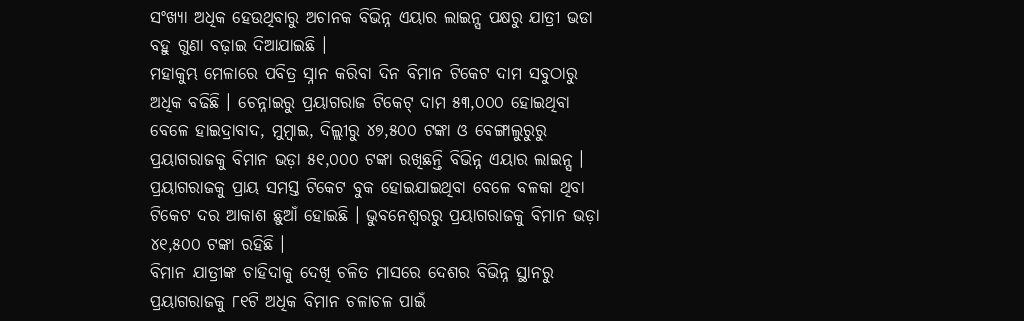ସଂଖ୍ୟା ଅଧିକ ହେଉଥିବାରୁ ଅଚାନକ ବିଭିନ୍ନ ଏୟାର ଲାଇନ୍ସ ପକ୍ଷରୁ ଯାତ୍ରୀ ଭଡା ବହୁ ଗୁଣା ବଢ଼ାଇ ଦିଆଯାଇଛି ।
ମହାକୁମ୍ଭ ମେଳାରେ ପବିତ୍ର ସ୍ନାନ କରିବା ଦିନ ବିମାନ ଟିକେଟ ଦାମ ସବୁଠାରୁ ଅଧିକ ବଢିଛି । ଚେନ୍ନାଇରୁ ପ୍ରୟାଗରାଜ ଟିକେଟ୍ ଦାମ ୫୩,୦୦୦ ହୋଇଥିବା ବେଳେ ହାଇଦ୍ରାବାଦ, ମୁମ୍ବାଇ, ଦିଲ୍ଲୀରୁ ୪୭,୫୦୦ ଟଙ୍କା ଓ ବେଙ୍ଗାଲୁରୁରୁ ପ୍ରୟାଗରାଜକୁ ବିମାନ ଭଡ଼ା ୫୧,୦୦୦ ଟଙ୍କା ରଖିଛନ୍ତି ବିଭିନ୍ନ ଏୟାର ଲାଇନ୍ସ । ପ୍ରୟାଗରାଜକୁ ପ୍ରାୟ ସମସ୍ତ ଟିକେଟ ବୁକ ହୋଇଯାଇଥିବା ବେଳେ ବଳକା ଥିବା ଟିକେଟ ଦର ଆକାଶ ଛୁଆଁ ହୋଇଛି । ଭୁବନେଶ୍ବରରୁ ପ୍ରୟାଗରାଜକୁ ବିମାନ ଭଡ଼ା ୪୧,୫୦୦ ଟଙ୍କା ରହିଛି ।
ବିମାନ ଯାତ୍ରୀଙ୍କ ଚାହିଦାକୁ ଦେଖି ଚଳିତ ମାସରେ ଦେଶର ବିଭିନ୍ନ ସ୍ଥାନରୁ ପ୍ରୟାଗରାଜକୁ ୮୧ଟି ଅଧିକ ବିମାନ ଚଳାଚଳ ପାଇଁ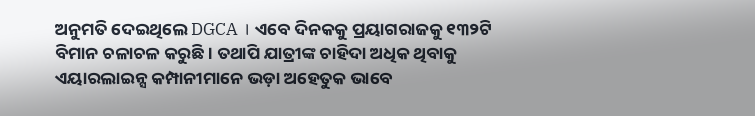ଅନୁମତି ଦେଇଥିଲେ DGCA । ଏବେ ଦିନକକୁ ପ୍ରୟାଗରାଜକୁ ୧୩୨ଟି ବିମାନ ଚଳାଚଳ କରୁଛି । ତଥାପି ଯାତ୍ରୀଙ୍କ ଚାହିଦା ଅଧିକ ଥିବାକୁ ଏୟାରଲାଇନ୍ସ କମ୍ପାନୀମାନେ ଭଡ଼ା ଅହେତୁକ ଭାବେ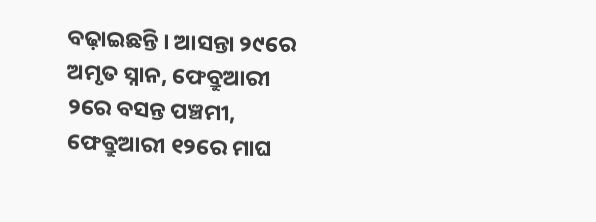ବଢ଼ାଇଛନ୍ତି । ଆସନ୍ତା ୨୯ରେ ଅମୃତ ସ୍ନାନ, ଫେବ୍ରୁଆରୀ ୨ରେ ବସନ୍ତ ପଞ୍ଚମୀ, ଫେବ୍ରୁଆରୀ ୧୨ରେ ମାଘ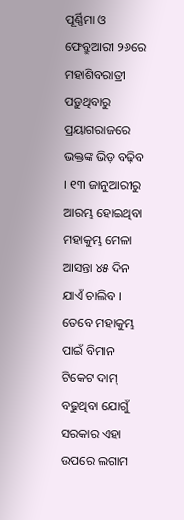ପୂର୍ଣ୍ଣିମା ଓ ଫେବ୍ରୁଆରୀ ୨୬ରେ ମହାଶିବରାତ୍ରୀ ପଡ଼ୁଥିବାରୁ ପ୍ରୟାଗରାଜରେ ଭକ୍ତଙ୍କ ଭିଡ଼ ବଢ଼ିବ । ୧୩ ଜାନୁଆରୀରୁ ଆରମ୍ଭ ହୋଇଥିବା ମହାକୁମ୍ଭ ମେଳା ଆସନ୍ତା ୪୫ ଦିନ ଯାଏଁ ଚାଲିବ ।
ତେବେ ମହାକୁମ୍ଭ ପାଇଁ ବିମାନ ଟିକେଟ ଦାମ୍ ବଢୁଥିବା ଯୋଗୁଁ ସରକାର ଏହା ଉପରେ ଲଗାମ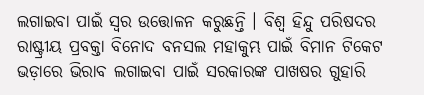ଲଗାଇବା ପାଇଁ ସ୍ବର ଉତ୍ତୋଳନ କରୁଛନ୍ତି । ବିଶ୍ବ ହିନ୍ଦୁ ପରିଷଦର ରାଷ୍ଟ୍ରୀୟ ପ୍ରବକ୍ତା ବିନୋଦ ବନସଲ ମହାକୁମ୍ଭ ପାଇଁ ବିମାନ ଟିକେଟ ଭଡ଼ାରେ ଭିରାବ ଲଗାଇବା ପାଇଁ ସରକାରଙ୍କ ପାଖଷର ଗୁହାରି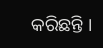କରିଛନ୍ତି ।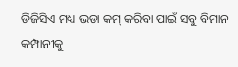ଡିଜିସିଏ ମଧ୍ୟ ଭଡା କମ୍ କରିବା ପାଇଁ ସବୁ ବିମାନ କମ୍ପାନୀକୁ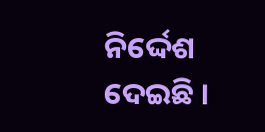ନିର୍ଦ୍ଦେଶ ଦେଇଛି ।